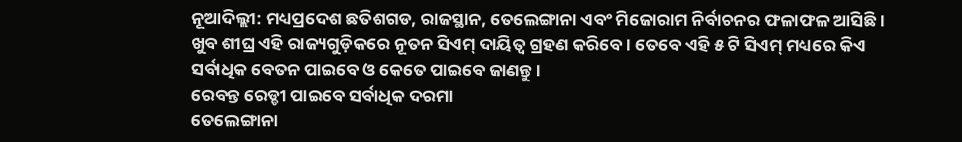ନୂଆଦିଲ୍ଲୀ: ମଧ୍ୟପ୍ରଦେଶ ଛତିଶଗଡ, ରାଜସ୍ଥାନ, ତେଲେଙ୍ଗାନା ଏବଂ ମିଜୋରାମ ନିର୍ବାଚନର ଫଳାଫଳ ଆସିଛି । ଖୁବ ଶୀଘ୍ର ଏହି ରାଜ୍ୟଗୁଡ଼ିକରେ ନୂତନ ସିଏମ୍ ଦାୟିତ୍ୱ ଗ୍ରହଣ କରିବେ । ତେବେ ଏହି ୫ ଟି ସିଏମ୍ ମଧ୍ୟରେ କିଏ ସର୍ବାଧିକ ବେତନ ପାଇବେ ଓ କେତେ ପାଇବେ ଜାଣନ୍ତୁ ।
ରେବନ୍ତ ରେଡ୍ଡୀ ପାଇବେ ସର୍ବାଧିକ ଦରମା
ତେଲେଙ୍ଗାନା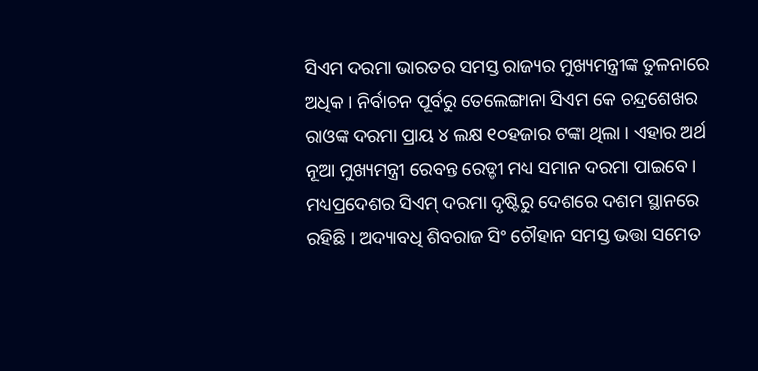ସିଏମ ଦରମା ଭାରତର ସମସ୍ତ ରାଜ୍ୟର ମୁଖ୍ୟମନ୍ତ୍ରୀଙ୍କ ତୁଳନାରେ ଅଧିକ । ନିର୍ବାଚନ ପୂର୍ବରୁ ତେଲେଙ୍ଗାନା ସିଏମ କେ ଚନ୍ଦ୍ରଶେଖର ରାଓଙ୍କ ଦରମା ପ୍ରାୟ ୪ ଲକ୍ଷ ୧୦ହଜାର ଟଙ୍କା ଥିଲା । ଏହାର ଅର୍ଥ ନୂଆ ମୁଖ୍ୟମନ୍ତ୍ରୀ ରେବନ୍ତ ରେଡ୍ଡୀ ମଧ୍ୟ ସମାନ ଦରମା ପାଇବେ । ମଧ୍ୟପ୍ରଦେଶର ସିଏମ୍ ଦରମା ଦୃଷ୍ଟିରୁ ଦେଶରେ ଦଶମ ସ୍ଥାନରେ ରହିଛି । ଅଦ୍ୟାବଧି ଶିବରାଜ ସିଂ ଚୌହାନ ସମସ୍ତ ଭତ୍ତା ସମେତ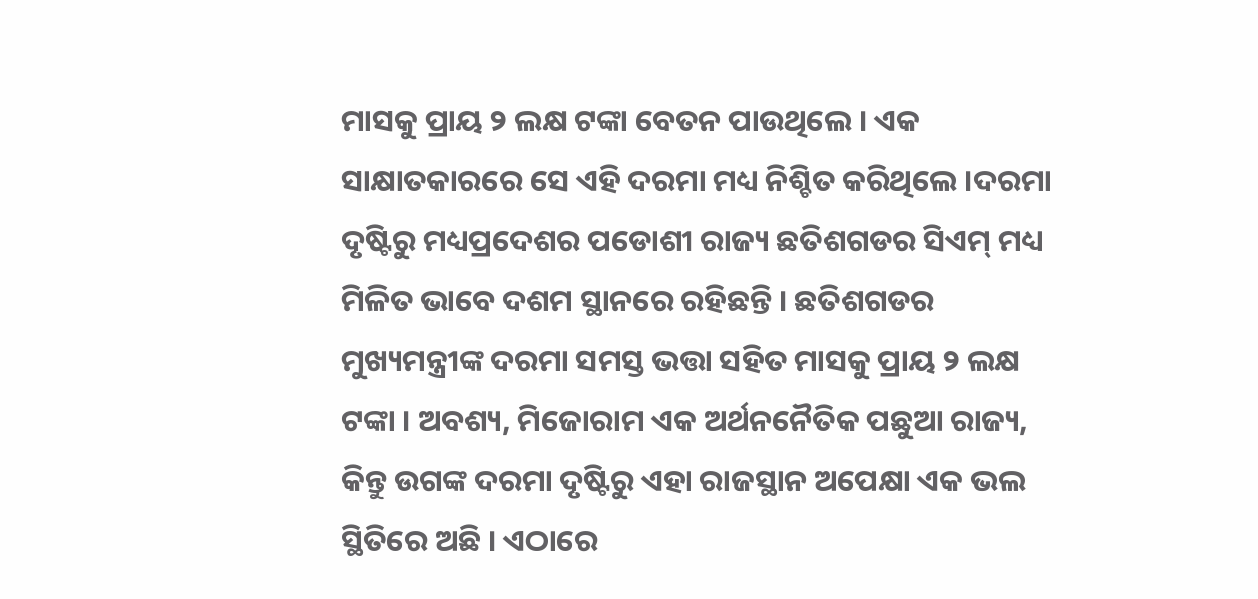ମାସକୁ ପ୍ରାୟ ୨ ଲକ୍ଷ ଟଙ୍କା ବେତନ ପାଉଥିଲେ । ଏକ ସାକ୍ଷାତକାରରେ ସେ ଏହି ଦରମା ମଧ୍ୟ ନିଶ୍ଚିତ କରିଥିଲେ ।ଦରମା ଦୃଷ୍ଟିରୁ ମଧ୍ୟପ୍ରଦେଶର ପଡୋଶୀ ରାଜ୍ୟ ଛତିଶଗଡର ସିଏମ୍ ମଧ୍ୟ ମିଳିତ ଭାବେ ଦଶମ ସ୍ଥାନରେ ରହିଛନ୍ତି । ଛତିଶଗଡର ମୁଖ୍ୟମନ୍ତ୍ରୀଙ୍କ ଦରମା ସମସ୍ତ ଭତ୍ତା ସହିତ ମାସକୁ ପ୍ରାୟ ୨ ଲକ୍ଷ ଟଙ୍କା । ଅବଶ୍ୟ, ମିଜୋରାମ ଏକ ଅର୍ଥନନୈତିକ ପଛୁଆ ରାଜ୍ୟ, କିନ୍ତୁ ଉଗଙ୍କ ଦରମା ଦୃଷ୍ଟିରୁ ଏହା ରାଜସ୍ଥାନ ଅପେକ୍ଷା ଏକ ଭଲ ସ୍ଥିତିରେ ଅଛି । ଏଠାରେ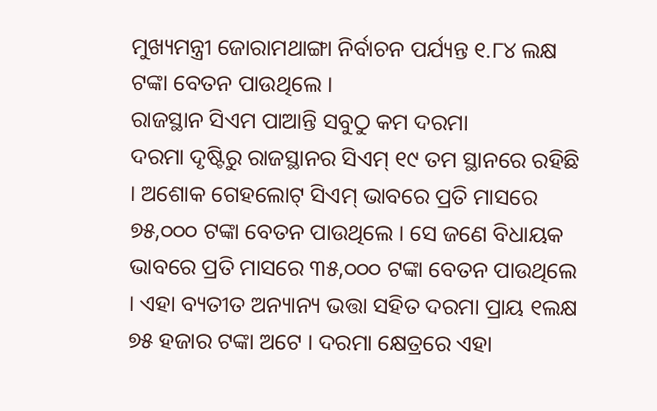ମୁଖ୍ୟମନ୍ତ୍ରୀ ଜୋରାମଥାଙ୍ଗା ନିର୍ବାଚନ ପର୍ଯ୍ୟନ୍ତ ୧.୮୪ ଲକ୍ଷ ଟଙ୍କା ବେତନ ପାଉଥିଲେ ।
ରାଜସ୍ଥାନ ସିଏମ ପାଆନ୍ତି ସବୁଠୁ କମ ଦରମା
ଦରମା ଦୃଷ୍ଟିରୁ ରାଜସ୍ଥାନର ସିଏମ୍ ୧୯ ତମ ସ୍ଥାନରେ ରହିଛି । ଅଶୋକ ଗେହଲୋଟ୍ ସିଏମ୍ ଭାବରେ ପ୍ରତି ମାସରେ ୭୫,୦୦୦ ଟଙ୍କା ବେତନ ପାଉଥିଲେ । ସେ ଜଣେ ବିଧାୟକ ଭାବରେ ପ୍ରତି ମାସରେ ୩୫,୦୦୦ ଟଙ୍କା ବେତନ ପାଉଥିଲେ । ଏହା ବ୍ୟତୀତ ଅନ୍ୟାନ୍ୟ ଭତ୍ତା ସହିତ ଦରମା ପ୍ରାୟ ୧ଲକ୍ଷ ୭୫ ହଜାର ଟଙ୍କା ଅଟେ । ଦରମା କ୍ଷେତ୍ରରେ ଏହା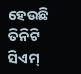ହେଉଛି ତିନିଟି ସିଏମ୍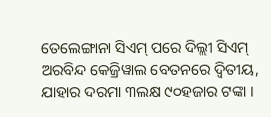ତେଲେଙ୍ଗାନା ସିଏମ୍ ପରେ ଦିଲ୍ଲୀ ସିଏମ୍ ଅରବିନ୍ଦ କେଜ୍ରିୱାଲ ବେତନରେ ଦ୍ୱିତୀୟ, ଯାହାର ଦରମା ୩ଲକ୍ଷ ୯୦ହଜାର ଟଙ୍କା ।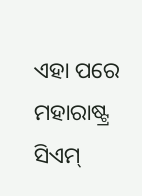ଏହା ପରେ ମହାରାଷ୍ଟ୍ର ସିଏମ୍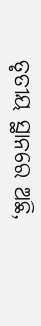ତୃତୀୟ ସ୍ଥାନରେ ଅଛି,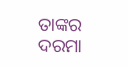ତାଙ୍କର ଦରମା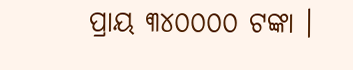ପ୍ରାୟ ୩୪୦୦୦୦ ଟଙ୍କା ।